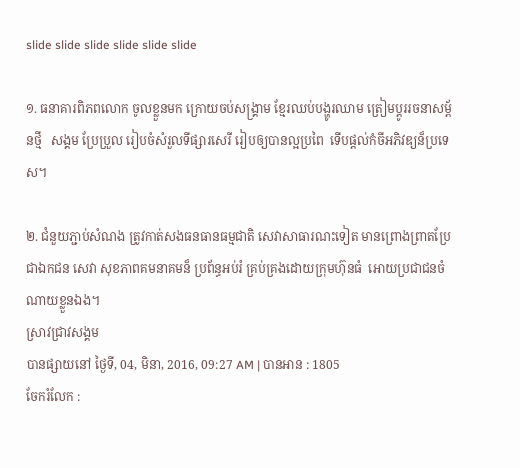slide slide slide slide slide slide

១. ធនាគារពិភពលោក ចូលខ្លួនមក ក្រោយចប់សង្គ្រាម ខ្មែរឈប់បង្ហូរឈាម ត្រៀមប្តូររចនាសម្ព័នថ្មី   សង្គម ប្រែប្រួល រៀបចំសំរួលទីផ្សារសេរី រៀបឲ្យបានល្អប្រពៃ  ទើបផ្តល់កំចីអភិវឌ្យន៏ប្រទេស។

២. ជំនួយភ្ជាប់សំណង ត្រូវកាត់សងធនធានធម្មជាតិ សេវាសាធារណះទៀត មានព្រោងព្រាតប្រែជាឯកជន សេវា សុខភាពគមនាគមន៏ ប្រព័ន្ធអប់រំ គ្រប់គ្រងដោយក្រុមហ៊ុនធំ  អោយប្រជាជនចំណាយខ្លួនឯង។
ស្រាវជ្រាវសង្គម
បានផ្សាយនៅ ថ្ងៃទី, 04, មិនា, 2016, 09:27 AM | បានអាន : 1805
ចែករំលែក :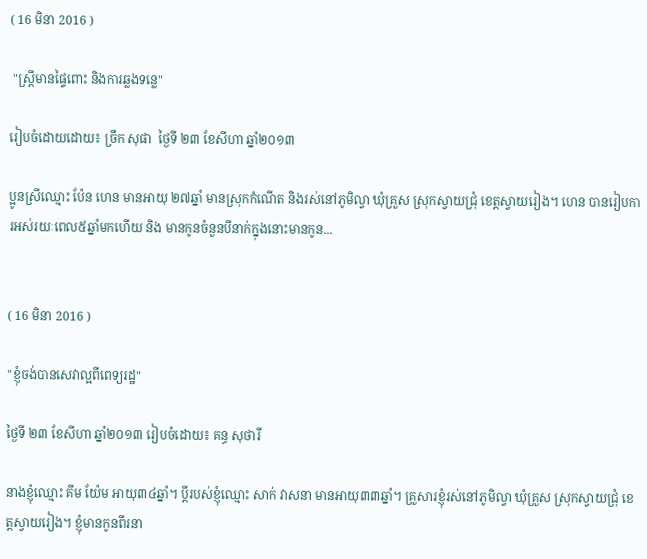( 16 មិនា 2016 )

 "ស្រ្តីមានផ្ទៃពោះ និងការឆ្លងទន្លេ"

រៀបចំដោយដោយ៖ ច្រឹក សុផា  ថ្ងៃទី ២៣ ខែសីហា ឆ្នាំ២០១៣

ប្អូនស្រីឈ្មោះ ប៉ែន ហេន មានអាយុ ២៧ឆ្នាំ មានស្រុកកំណើត និងរស់នៅភូមិល្វា ឃុំគ្រួស ស្រុកស្វាយជ្រុំ ខេត្តស្វាយរៀង។ ហេន បានរៀបការអស់រយៈពេល៥ឆ្នាំមកហើយ និង មានកូនចំនួនបីនាក់ក្នុងនោះមានកូន...


( 16 មិនា 2016 )

"ខ្ញុំចង់បានសេវាល្អពីពេទ្យរដ្ឋ"

ថ្ងៃទី ២៣ ខែសីហា ឆ្នាំ២០១៣ រៀបចំដោយ៖ គន្ធ សុថារី

នាងខ្ញុំឈ្មោះ គីម យ៉ែម អាយុ៣៤ឆ្នាំ។ ប្តីរបស់ខ្ញុំឈ្មោះ សាក់ វាសនា មានអាយុ៣៣ឆ្នាំ។ គ្រួសារខ្ញុំរស់នៅភូមិល្វា ឃុំគ្រួស ស្រុកស្វាយជ្រុំ ខេត្តស្វាយរៀង។ ខ្ញុំមានកូនពីរនា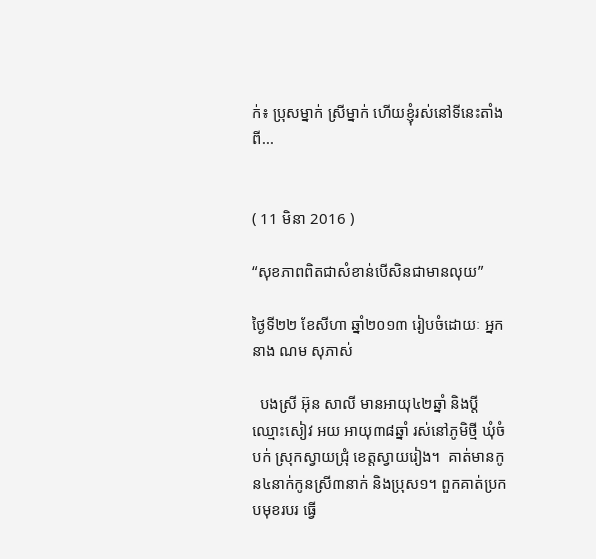ក់៖ ប្រុសម្នាក់ ស្រីម្នាក់ ហើយខ្ញុំរស់នៅទីនេះតាំងពី...


( 11 មិនា 2016 )

“សុខភាពពិតជាសំខាន់បើសិនជាមានលុយ”

ថ្ងៃទី២២ ខែសីហា ឆ្នាំ២០១៣ រៀបចំដោយៈ អ្នកនាង ណម សុភាស់

  បងស្រី អ៊ុន សាលី មានអាយុ៤២ឆ្នាំ និងប្តីឈ្មោះសៀវ អយ អាយុ៣៨ឆ្នាំ រស់នៅភូមិថ្មី ឃុំចំបក់ ស្រុកស្វាយជ្រុំ ខេត្តស្វាយរៀង។  គាត់មានកូន៤នាក់កូនស្រី៣នាក់ និងប្រុស១។ ពួកគាត់ប្រកបមុខរបរ ធ្វើ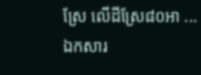ស្រែ លើដីស្រែ៨០អា ...
ឯកសារ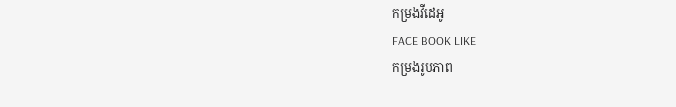កម្រងវីដេអូ
FACE BOOK LIKE
កម្រងរូបភាព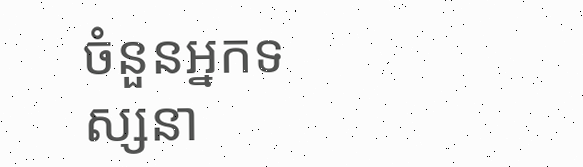ចំនួនអ្នកទស្សនា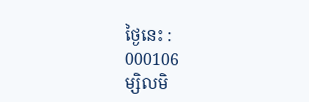ថ្ងៃនេះ :
000106
ម្សិលមិ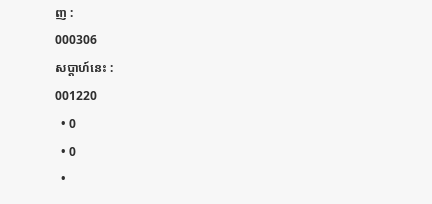ញ :
000306
សប្តាហ៍នេះ :
001220
  • 0
  • 0
  •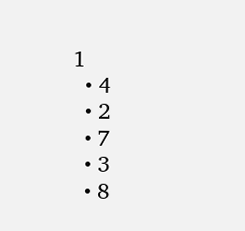1
  • 4
  • 2
  • 7
  • 3
  • 8